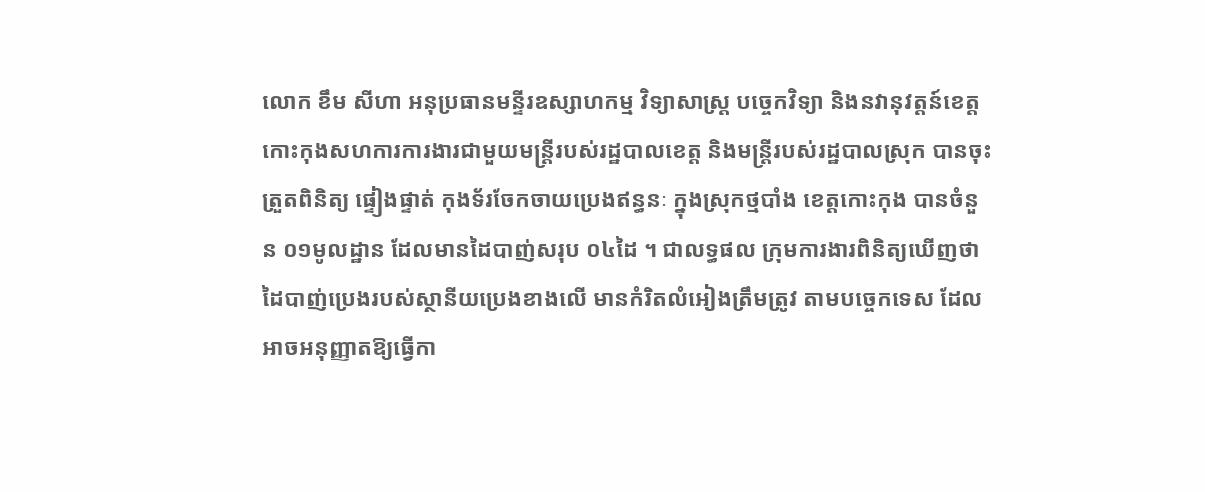លោក ខឹម សីហា អនុប្រធានមន្ទីរឧស្សាហកម្ម វិទ្យាសាស្ត្រ បច្ចេកវិទ្យា និងនវានុវត្តន៍ខេត្តកោះកុងសហការការងារជាមួយមន្រ្តីរបស់រដ្ឋបាលខេត្ត និងមន្ត្រីរបស់រដ្ឋបាលស្រុក បានចុះត្រួតពិនិត្យ ផ្ទៀងផ្ទាត់ កុងទ័រចែកចាយប្រេងឥន្ធនៈ ក្នុងស្រុកថ្មបាំង ខេត្តកោះកុង បានចំនួន ០១មូលដ្ឋាន ដែលមានដៃបាញ់សរុប ០៤ដៃ ។ ជាលទ្ធផល ក្រុមការងារពិនិត្យឃើញថា ដៃបាញ់ប្រេងរបស់ស្ថានីយប្រេងខាងលើ មានកំរិតលំអៀងត្រឹមត្រូវ តាមបច្ចេកទេស ដែលអាចអនុញ្ញាតឱ្យធ្វើកា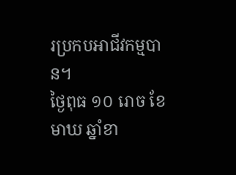រប្រកបអាជីវកម្មបាន។
ថ្ងៃពុធ ១០ រោច ខែមាឃ ឆ្នាំខា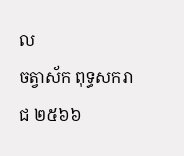ល
ចត្វាស័ក ពុទ្ធសករាជ ២៥៦៦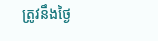ត្រូវនឹងថ្ងៃ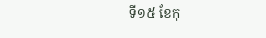ទី១៥ ខែកុ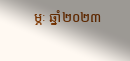ម្ភៈ ឆ្នាំ២០២៣